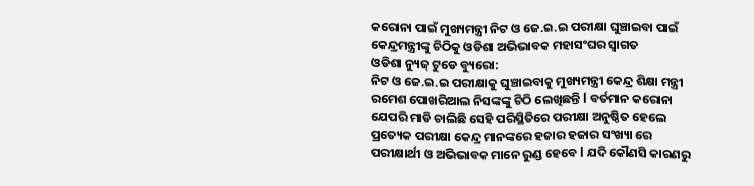କରୋନା ପାଇଁ ମୁଖ୍ୟମନ୍ତ୍ରୀ ନିଟ ଓ ଜେ.ଇ.ଇ ପରୀକ୍ଷା ଘୁଞ୍ଚାଇବା ପାଇଁ କେନ୍ଦ୍ରମନ୍ତ୍ରୀଙ୍କୁ ଚିଠିକୁ ଓଡିଶା ଅଭିଭାବକ ମହାସଂଘର ସ୍ୱାଗତ
ଓଡିଶା ନ୍ୟୁଜ୍ ଟୁଡେ ବ୍ୟୁରୋ:
ନିଟ ଓ ଜେ.ଇ.ଇ ପରୀକ୍ଷାକୁ ଘୁଞ୍ଚାଇବାକୁ ମୁଖ୍ୟମନ୍ତ୍ରୀ କେନ୍ଦ୍ର ଶିକ୍ଷା ମନ୍ତ୍ରୀ ରମେଶ ପୋଖରିଆଲ ନିସଙ୍କଙ୍କୁ ଚିଠି ଲେଖିଛନ୍ତି l ବର୍ତମାନ କରୋନା ଯେପରି ମାଡି ଚାଲିଛି ସେହି ପରିସ୍ଥିତିରେ ପରୀକ୍ଷା ଅନୁଷ୍ଠିତ ହେଲେ ପ୍ରତ୍ୟେକ ପରୀକ୍ଷା କେନ୍ଦ୍ର ମାନଙ୍କରେ ହଜାର ହଜାର ସଂଖ୍ୟା ରେ ପରୀକ୍ଷାର୍ଥୀ ଓ ଅଭିଭାବକ ମାନେ ରୁଣ୍ଡ ହେବେ l ଯଦି କୌଣସି କାରଣରୁ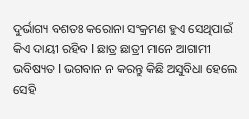ଦୁର୍ଭାଗ୍ୟ ବଶତଃ କରୋନା ସଂକ୍ରମଣ ହୁଏ ସେଥିପାଇଁ କିଏ ଦାୟୀ ରହିବ l ଛାତ୍ର ଛାତ୍ରୀ ମାନେ ଆଗାମୀ ଭବିଷ୍ୟତ l ଭଗବାନ ନ କରନ୍ତୁ କିଛି ଅସୁବିଧା ହେଲେ ସେହି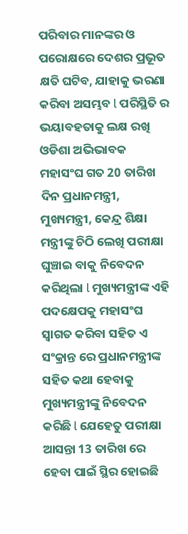ପରିବାର ମାନଙ୍କର ଓ ପରୋକ୍ଷରେ ଦେଶର ପ୍ରଭୂତ କ୍ଷତି ଘଟିବ, ଯାହାକୁ ଭରଣା କରିବା ଅସମ୍ଭବ l ପରିସ୍ଥିତି ର ଭୟାବହତାକୁ ଲକ୍ଷ ରଖି ଓଡିଶା ଅଭିଭାବକ ମହାସଂଘ ଗତ 20 ତାରିଖ ଦିନ ପ୍ରଧାନମନ୍ତ୍ରୀ, ମୁଖ୍ୟମନ୍ତ୍ରୀ, କେନ୍ଦ୍ର ଶିକ୍ଷା ମନ୍ତ୍ରୀଙ୍କୁ ଚିଠି ଲେଖି ପରୀକ୍ଷା ଘୁଞ୍ଚାଇ ବାକୁ ନିବେଦନ କରିଥିଲା l ମୁଖ୍ୟମନ୍ତ୍ରୀଙ୍କ ଏହି ପଦକ୍ଷେପକୁ ମହାସଂଘ ସ୍ୱାଗତ କରିବା ସହିତ ଏ ସଂକ୍ରାନ୍ତ ରେ ପ୍ରଧାନମନ୍ତ୍ରୀଙ୍କ ସହିତ କଥା ହେବାକୁ ମୁଖ୍ୟମନ୍ତ୍ରୀଙ୍କୁ ନିବେଦନ କରିଛି l ଯେହେତୁ ପରୀକ୍ଷା ଆସନ୍ତା 13 ତାରିଖ ରେ ହେବା ପାଇଁ ସ୍ଥିର ହୋଇଛି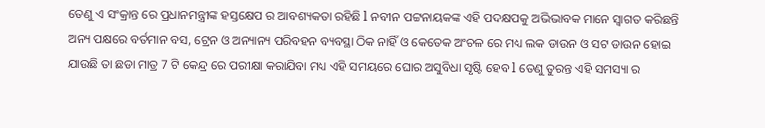ତେଣୁ ଏ ସଂକ୍ରାନ୍ତ ରେ ପ୍ରଧାନମନ୍ତ୍ରୀଙ୍କ ହସ୍ତକ୍ଷେପ ର ଆବଶ୍ୟକତା ରହିଛି l ନବୀନ ପଟ୍ଟନାୟକଙ୍କ ଏହି ପଦକ୍ଷପକୁ ଅଭିଭାବକ ମାନେ ସ୍ୱାଗତ କରିଛନ୍ତି
ଅନ୍ୟ ପକ୍ଷରେ ବର୍ତମାନ ବସ, ଟ୍ରେନ ଓ ଅନ୍ୟାନ୍ୟ ପରିବହନ ବ୍ୟବସ୍ଥା ଠିକ ନାହିଁ ଓ କେତେକ ଅଂଚଳ ରେ ମଧ୍ୟ ଲକ ଡାଉନ ଓ ସଟ ଡାଉନ ହୋଇ ଯାଉଛି ତା ଛଡା ମାତ୍ର 7 ଟି କେନ୍ଦ୍ର ରେ ପରୀକ୍ଷା କରାଯିବା ମଧ୍ୟ ଏହି ସମୟରେ ଘୋର ଅସୁବିଧା ସୃଷ୍ଟି ହେବ l ତେଣୁ ତୁରନ୍ତ ଏହି ସମସ୍ୟା ର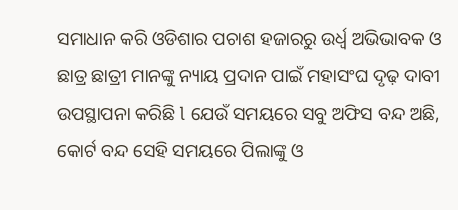ସମାଧାନ କରି ଓଡିଶାର ପଚାଶ ହଜାରରୁ ଉର୍ଧ୍ଵ ଅଭିଭାବକ ଓ ଛାତ୍ର ଛାତ୍ରୀ ମାନଙ୍କୁ ନ୍ୟାୟ ପ୍ରଦାନ ପାଇଁ ମହାସଂଘ ଦୃଢ଼ ଦାବୀ ଉପସ୍ଥାପନା କରିଛି l ଯେଉଁ ସମୟରେ ସବୁ ଅଫିସ ବନ୍ଦ ଅଛି, କୋର୍ଟ ବନ୍ଦ ସେହି ସମୟରେ ପିଲାଙ୍କୁ ଓ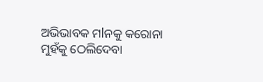ଅଭିଭାବକ ମlନକୁ କରୋନା ମୁହଁକୁ ଠେଲିଦେବା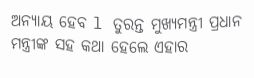ଅନ୍ୟାୟ ହେବ l ତୁରନ୍ତ ମୁଖ୍ୟମନ୍ତ୍ରୀ ପ୍ରଧାନ ମନ୍ତ୍ରୀଙ୍କ ସହ କଥା ହେଲେ ଏହାର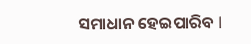ସମାଧାନ ହେଇପାରିବ l